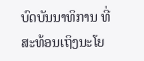ບົດບັນນາທິການ ທີ່ສະທ້ອນເຖິງນະໂຍ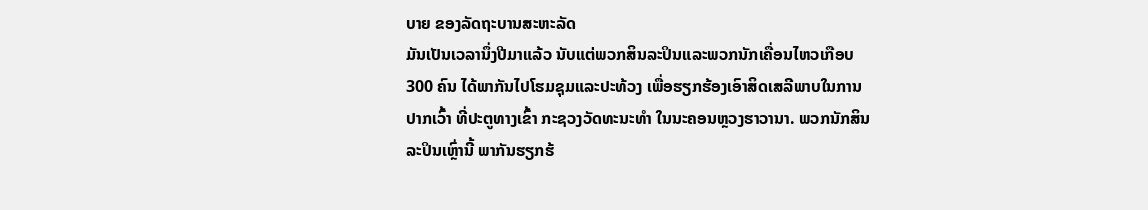ບາຍ ຂອງລັດຖະບານສະຫະລັດ
ມັນເປັນເວລານຶ່ງປີມາແລ້ວ ນັບແຕ່ພວກສິນລະປິນແລະພວກນັກເຄື່ອນໄຫວເກືອບ 300 ຄົນ ໄດ້ພາກັນໄປໂຮມຊຸມແລະປະທ້ວງ ເພື່ອຮຽກຮ້ອງເອົາສິດເສລີພາບໃນການປາກເວົ້າ ທີ່ປະຕູທາງເຂົ້າ ກະຊວງວັດທະນະທຳ ໃນນະຄອນຫຼວງຮາວານາ. ພວກນັກສິນລະປິນເຫຼົ່ານີ້ ພາກັນຮຽກຮ້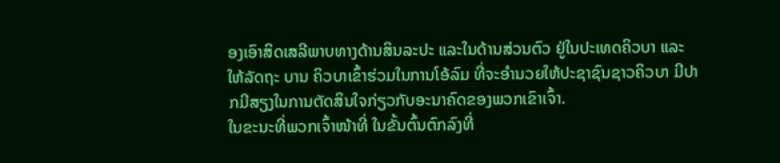ອງເອົາສິດເສລີພາບທາງດ້ານສິນລະປະ ແລະໃນດ້ານສ່ວນຕົວ ຢູ່ໃນປະເທດຄິວບາ ແລະໃຫ້ລັດຖະ ບານ ຄິວບາເຂົ້າຮ່ວມໃນການໂອ້ລົມ ທີ່ຈະອຳນວຍໃຫ້ປະຊາຊົນຊາວຄິວບາ ມີປາກມີສຽງໃນການຕັດສິນໃຈກ່ຽວກັບອະນາຄົດຂອງພວກເຂົາເຈົ້າ.
ໃນຂະນະທີ່ພວກເຈົ້າໜ້າທີ່ ໃນຂັ້ນຕົ້ນຕົກລົງທີ່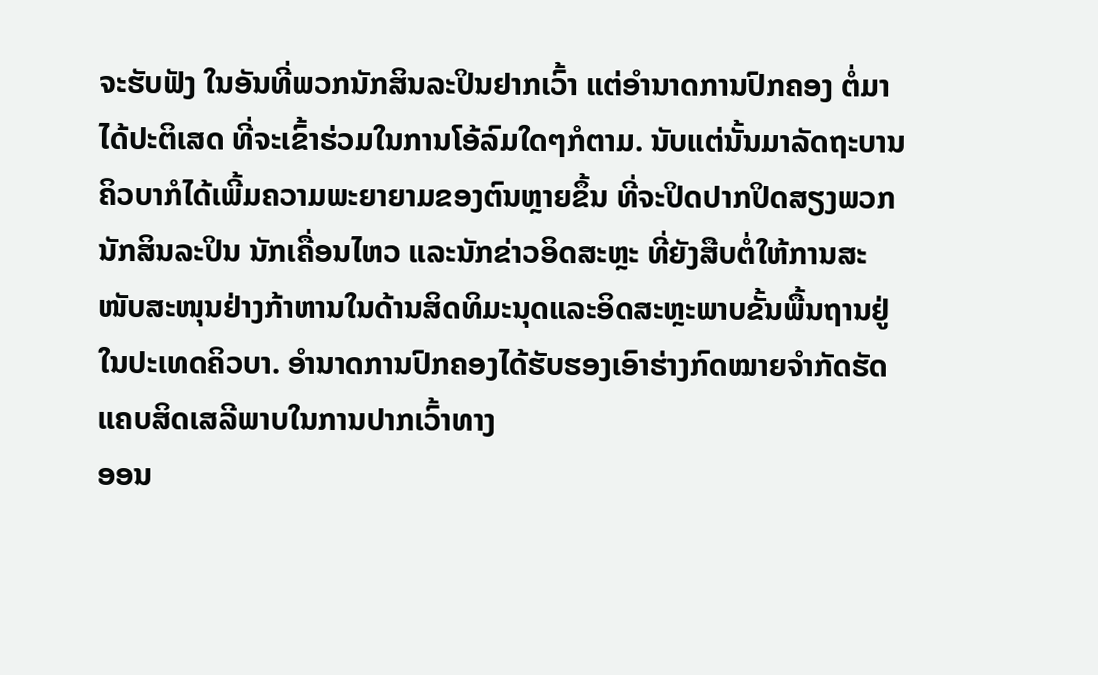ຈະຮັບຟັງ ໃນອັນທີ່ພວກນັກສິນລະປິນຢາກເວົ້າ ແຕ່ອຳນາດການປົກຄອງ ຕໍ່ມາໄດ້ປະຕິເສດ ທີ່ຈະເຂົ້າຮ່ວມໃນການໂອ້ລົມໃດໆກໍຕາມ. ນັບແຕ່ນັ້ນມາລັດຖະບານຄິວບາກໍໄດ້ເພີ້ມຄວາມພະຍາຍາມຂອງຕົນຫຼາຍຂຶ້ນ ທີ່ຈະປິດປາກປິດສຽງພວກນັກສິນລະປິນ ນັກເຄື່ອນໄຫວ ແລະນັກຂ່າວອິດສະຫຼະ ທີ່ຍັງສືບຕໍ່ໃຫ້ການສະໜັບສະໜຸນຢ່າງກ້າຫານໃນດ້ານສິດທິມະນຸດແລະອິດສະຫຼະພາບຂັ້ນພື້ນຖານຢູ່ໃນປະເທດຄິວບາ. ອຳນາດການປົກຄອງໄດ້ຮັບຮອງເອົາຮ່າງກົດໝາຍຈຳກັດຮັດແຄບສິດເສລີພາບໃນການປາກເວົ້າທາງ
ອອນ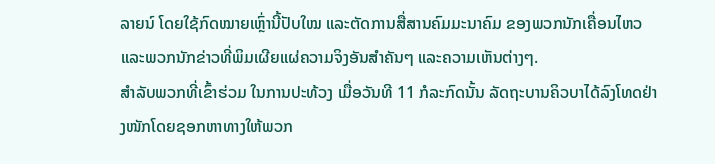ລາຍນ໌ ໂດຍໃຊ້ກົດໝາຍເຫຼົ່ານີ້ປັບໃໝ ແລະຕັດການສື່ສານຄົມມະນາຄົມ ຂອງພວກນັກເຄື່ອນໄຫວແລະພວກນັກຂ່າວທີ່ພິມເຜີຍແຜ່ຄວາມຈິງອັນສຳຄັນໆ ແລະຄວາມເຫັນຕ່າງໆ.
ສຳລັບພວກທີ່ເຂົ້າຮ່ວມ ໃນການປະທ້ວງ ເມື່ອວັນທີ 11 ກໍລະກົດນັ້ນ ລັດຖະບານຄິວບາໄດ້ລົງໂທດຢ່າງໜັກໂດຍຊອກຫາທາງໃຫ້ພວກ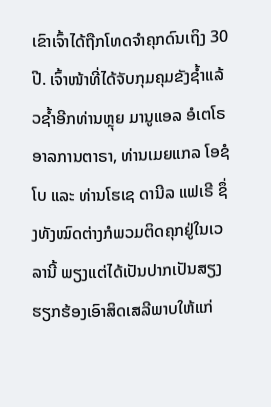ເຂົາເຈົ້າໄດ້ຖືກໂທດຈຳຄຸກດົນເຖິງ 30 ປີ. ເຈົ້າໜ້າທີ່ໄດ້ຈັບກຸມຄຸມຂັງຊ້ຳແລ້ວຊ້ຳອີກທ່ານຫຼຸຍ ມານູແອລ ອໍເຕໂຣ ອາລການຕາຣາ, ທ່ານເມຍແກລ ໂອຊໍໂບ ແລະ ທ່ານໂຮເຊ ດານີລ ແຟເຣີ ຊຶ່ງທັງໝົດຕ່າງກໍພວມຕິດຄຸກຢູ່ໃນເວລານີ້ ພຽງແຕ່ໄດ້ເປັນປາກເປັນສຽງຮຽກຮ້ອງເອົາສິດເສລີພາບໃຫ້ແກ່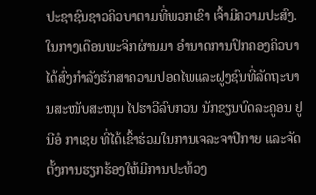ປະຊາຊົນຊາວຄິວບາຕາມທີ່ພວກເຂົາ ເຈົ້າມີຄວາມປະສົງ.
ໃນກາງເດືອນພະຈິກຜ່ານມາ ອຳນາດການປົກຄອງຄິວບາ ໄດ້ສົ່ງກຳລັງຮັກສາຄວາມປອດໄພແລະຝູງຊົນທີ່ລັດຖະບານສະໜັບສະໜຸນ ໄປຮາວີລົບກວນ ນັກຂຽນບົດລະຄູອນ ຢູນີອໍ ກາເຊຍ ທີ່ໄດ້ເຂົ້າຮ່ວມໃນການເຈລະຈາປີກາຍ ແລະຈັດຕັ້ງການຮຽກຮ້ອງໃຫ້ມີການປະທ້ວງ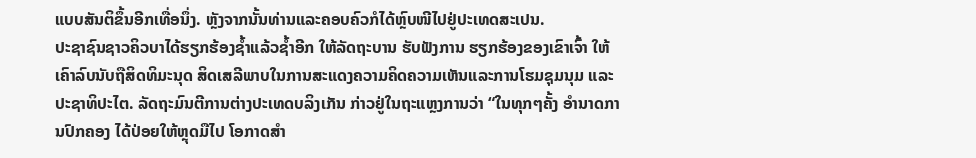ແບບສັນຕິຂຶ້ນອີກເທື່ອນຶ່ງ. ຫຼັງຈາກນັ້ນທ່ານແລະຄອບຄົວກໍໄດ້ຫຼົບໜີໄປຢູ່ປະເທດສະເປນ.
ປະຊາຊົນຊາວຄິວບາໄດ້ຮຽກຮ້ອງຊ້ຳແລ້ວຊ້ຳອີກ ໃຫ້ລັດຖະບານ ຮັບຟັງການ ຮຽກຮ້ອງຂອງເຂົາເຈົ້າ ໃຫ້ເຄົາລົບນັບຖືສິດທິມະນຸດ ສິດເສລີພາບໃນການສະແດງຄວາມຄິດຄວາມເຫັນແລະການໂຮມຊຸມນຸມ ແລະປະຊາທິປະໄຕ. ລັດຖະມົນຕີການຕ່າງປະເທດບລິງເກັນ ກ່າວຢູ່ໃນຖະແຫຼງການວ່າ “ໃນທຸກໆຄັ້ງ ອຳນາດການປົກຄອງ ໄດ້ປ່ອຍໃຫ້ຫຼຸດມືໄປ ໂອກາດສຳ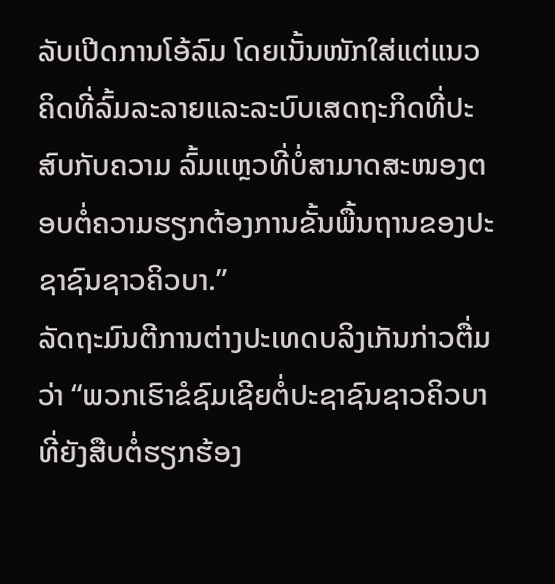ລັບເປີດການໂອ້ລົມ ໂດຍເນັ້ນໜັກໃສ່ແຕ່ແນວຄິດທີ່ລົ້ມລະລາຍແລະລະບົບເສດຖະກິດທີ່ປະສົບກັບຄວາມ ລົ້ມແຫຼວທີ່ບໍ່ສາມາດສະໜອງຕອບຕໍ່ຄວາມຮຽກຕ້ອງການຂັ້ນພື້ນຖານຂອງປະຊາຊົນຊາວຄິວບາ.”
ລັດຖະມົນຕີການຕ່າງປະເທດບລິງເກັນກ່າວຕື່ມວ່າ “ພວກເຮົາຂໍຊົມເຊີຍຕໍ່ປະຊາຊົນຊາວຄິວບາ ທີ່ຍັງສືບຕໍ່ຮຽກຮ້ອງ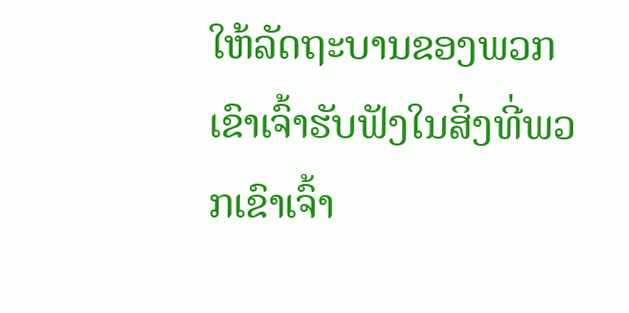ໃຫ້ລັດຖະບານຂອງພວກເຂົາເຈົ້າຮັບຟັງໃນສິ່ງທີ່ພວກເຂົາເຈົ້າ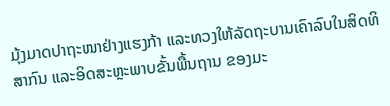ມຸ້ງມາດປາຖະໜາຢ່າງແຮງກ້າ ແລະທວງໃຫ້ລັດຖະບານເຄົາລົບໃນສິດທິສາກົນ ແລະອິດສະຫຼະພາບຂັ້ນພື້ນຖານ ຂອງມະ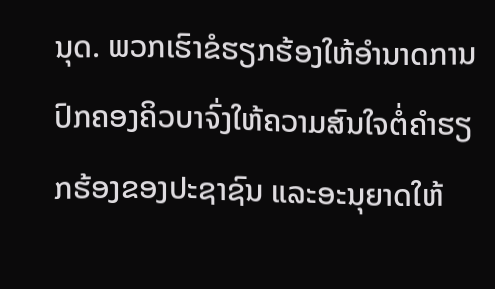ນຸດ. ພວກເຮົາຂໍຮຽກຮ້ອງໃຫ້ອຳນາດການປົກຄອງຄິວບາຈົ່ງໃຫ້ຄວາມສົນໃຈຕໍ່ຄຳຮຽກຮ້ອງຂອງປະຊາຊົນ ແລະອະນຸຍາດໃຫ້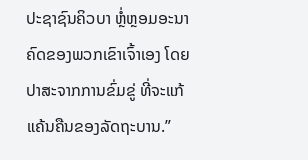ປະຊາຊົນຄິວບາ ຫຼໍ່ຫຼອມອະນາຄົດຂອງພວກເຂົາເຈົ້າເອງ ໂດຍປາສະຈາກການຂົ່ມຂູ່ ທີ່ຈະແກ້ແຄ້ນຄືນຂອງລັດຖະບານ.”